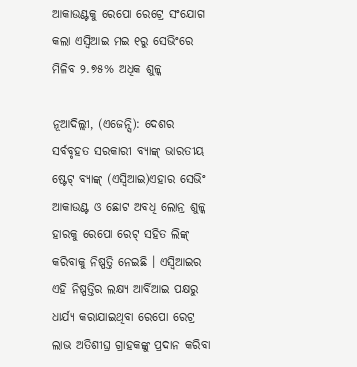ଆକାଉଣ୍ଟକୁ ରେପୋ ରେଟ୍ରେ ସଂଯୋଗ କଲା ଏସ୍ବିଆଇ ମଇ ୧ରୁ ସେଭିଂରେ ମିଳିବ ୨.୭୫% ଅଧିକ ଶୁଳ୍କ

ନୂଆଦିଲ୍ଲୀ, (ଏଜେନ୍ସି): ଦେଶର ସର୍ବବୃହତ ସରକାରୀ ବ୍ୟାଙ୍କ୍ ଭାରତୀୟ ଷ୍ଟେଟ୍ ବ୍ୟାଙ୍କ୍ (ଏସ୍ବିଆଇ)ଏହାର ସେଭିଂ ଆକାଉଣ୍ଟ ଓ ଛୋଟ ଅବଧି ଲୋନ୍ର ଶୁଳ୍କ ହାରକୁ ରେପୋ ରେଟ୍ ସହିତ ଲିଙ୍କ୍ କରିବାକୁ ନିଷ୍ପତ୍ତି ନେଇଛି । ଏସ୍ବିଆଇର ଏହି ନିଷ୍ପତ୍ତିର ଲକ୍ଷ୍ୟ ଆର୍ବିଆଇ ପକ୍ଷରୁ ଧାର୍ଯ୍ୟ କରାଯାଇଥିବା ରେପୋ ରେଟ୍ର ଲାଭ ଅତିଶୀଘ୍ର ଗ୍ରାହକଙ୍କୁ ପ୍ରଦାନ କରିବା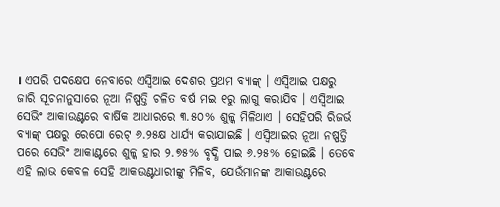। ଏପରି ପଦକ୍ଷେପ ନେବାରେ ଏସ୍ବିଆଇ ଦେଶର ପ୍ରଥମ ବ୍ୟାଙ୍କ୍ । ଏସ୍ବିଆଇ ପକ୍ଷରୁ ଜାରି ସୂଚନାନୁସାରେ ନୂଆ ନିଷ୍ପତ୍ତି ଚଳିତ ବର୍ଷ ମଇ ୧ରୁ ଲାଗୁ କରାଯିବ । ଏସ୍ବିଆଇ ସେଭିଂ ଆକାଉଣ୍ଟରେ ବାର୍ଷିକ ଆଧାରରେ ୩.୫୦% ଶୁଳ୍କ ମିଳିଥାଏ । ସେହିପରି ରିଜର୍ଭ ବ୍ୟାଙ୍କ୍ ପକ୍ଷରୁ ରେପୋ ରେଟ୍ ୬.୨୫କ୍ଷ ଧାର୍ଯ୍ୟ କରାଯାଇଛି । ଏସ୍ବିଆଇର ନୂଆ ନଷ୍ପତ୍ତି ପରେ ସେଭିଂ ଆକାଣ୍ଟରେ ଶୁଳ୍କ ହାର ୨.୭୫% ବୃଦ୍ଧି ପାଇ ୬.୨୫% ହୋଇଛି । ତେବେ ଏହି ଲାଭ କେବଳ ସେହି ଆକଉଣ୍ଟଧାରୀଙ୍କୁ ମିଳିବ, ଯେଉଁମାନଙ୍କ ଆକାଉଣ୍ଟରେ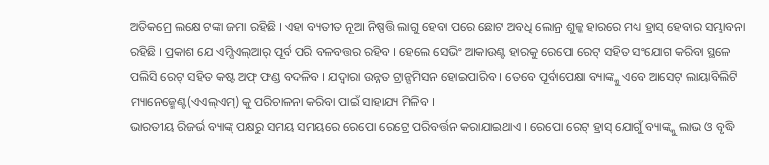ଅତିକମ୍ରେ ଲକ୍ଷେ ଟଙ୍କା ଜମା ରହିଛି । ଏହା ବ୍ୟତୀତ ନୂଆ ନିଷ୍ପତ୍ତି ଲାଗୁ ହେବା ପରେ ଛୋଟ ଅବଧି ଲୋନ୍ର ଶୁଳ୍କ ହାରରେ ମଧ୍ୟ ହ୍ରାସ୍ ହେବାର ସମ୍ଭାବନା ରହିଛି । ପ୍ରକାଶ ଯେ ଏମ୍ସିଏଲ୍ଆର୍ ପୂର୍ବ ପରି ବଳବତ୍ତର ରହିବ । ହେଲେ ସେଭିଂ ଆକାଉଣ୍ଟ ହାରକୁ ରେପୋ ରେଟ୍ ସହିତ ସଂଯୋଗ କରିବା ସ୍ଥଳେ ପଲିସି ରେଟ୍ ସହିତ କଷ୍ଟ ଅଫ୍ ଫଣ୍ଡ ବଦଳିବ । ଯଦ୍ୱାରା ଉନ୍ନତ ଟ୍ରାନ୍ସମିସନ ହୋଇପାରିବ । ତେବେ ପୂର୍ବାପେକ୍ଷା ବ୍ୟାଙ୍କ୍କୁ ଏବେ ଆସେଟ୍ ଲାୟାବିଲିଟି ମ୍ୟାନେଜ୍ମେଣ୍ଟ(ଏଏଲ୍ଏମ୍) କୁ ପରିଚାଳନା କରିବା ପାଇଁ ସାହାଯ୍ୟ ମିଳିବ ।
ଭାରତୀୟ ରିଜର୍ଭ ବ୍ୟାଙ୍କ୍ ପକ୍ଷରୁ ସମୟ ସମୟରେ ରେପୋ ରେଟ୍ରେ ପରିବର୍ତ୍ତନ କରାଯାଇଥାଏ । ରେପୋ ରେଟ୍ ହ୍ରାସ୍ ଯୋଗୁଁ ବ୍ୟାଙ୍କ୍କୁ ଲାଭ ଓ ବୃଦ୍ଧି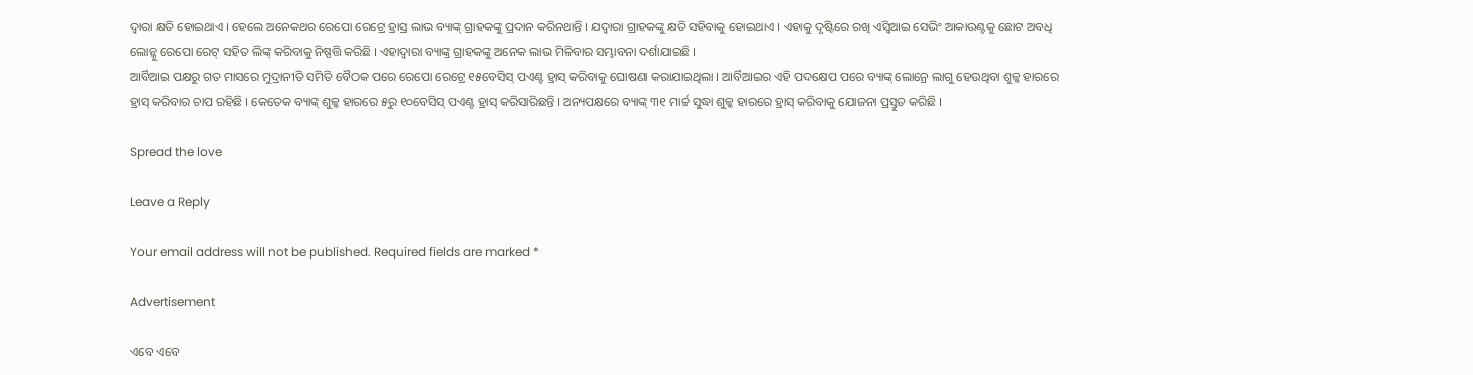ଦ୍ୱାରା କ୍ଷତି ହୋଇଥାଏ । ହେଲେ ଅନେକଥର ରେପୋ ରେଟ୍ରେ ହ୍ରାସ୍ର ଲାଭ ବ୍ୟାଙ୍କ୍ ଗ୍ରାହକଙ୍କୁ ପ୍ରଦାନ କରିନଥାନ୍ତି । ଯଦ୍ୱାରା ଗ୍ରାହକଙ୍କୁ କ୍ଷତି ସହିବାକୁ ହୋଇଥାଏ । ଏହାକୁ ଦୃଷ୍ଟିରେ ରଖି ଏସ୍ବିଆଇ ସେଭିଂ ଆକାଉଣ୍ଟକୁ ଛୋଟ ଅବଧି ଲୋନ୍କୁ ରେପୋ ରେଟ୍ ସହିତ ଲିଙ୍କ୍ କରିବାକୁ ନିଷ୍ପତ୍ତି କରିଛି । ଏହାଦ୍ୱାରା ବ୍ୟାଙ୍କ୍ର ଗ୍ରାହକଙ୍କୁ ଅନେକ ଲାଭ ମିଳିବାର ସମ୍ଭାବନା ଦର୍ଶାଯାଇଛି ।
ଆର୍ବିଆଇ ପକ୍ଷରୁ ଗତ ମାସରେ ମୁଦ୍ରାନୀତି ସମିତି ବୈଠକ ପରେ ରେପୋ ରେଟ୍ରେ ୧୫ବେସିସ୍ ପଏଣ୍ଟ ହ୍ରାସ୍ କରିବାକୁ ଘୋଷଣା କରାଯାଇଥିଲା । ଆର୍ବିଆଇର ଏହି ପଦକ୍ଷେପ ପରେ ବ୍ୟାଙ୍କ୍ ଲୋନ୍ରେ ଲାଗୁ ହେଉଥିବା ଶୁଳ୍କ ହାରରେ ହ୍ରାସ୍ କରିବାର ଚାପ ରହିଛି । କେତେକ ବ୍ୟାଙ୍କ୍ ଶୁଳ୍କ ହାରରେ ୫ରୁ ୧୦ବେସିସ୍ ପଏଣ୍ଟ ହ୍ରାସ୍ କରିସାରିଛନ୍ତି । ଅନ୍ୟପକ୍ଷରେ ବ୍ୟାଙ୍କ୍ ୩୧ ମାର୍ଚ୍ଚ ସୁଦ୍ଧା ଶୁଳ୍କ ହାରରେ ହ୍ରାସ୍ କରିବାକୁ ଯୋଜନା ପ୍ରସ୍ତୁତ କରିଛି ।

Spread the love

Leave a Reply

Your email address will not be published. Required fields are marked *

Advertisement

ଏବେ ଏବେ